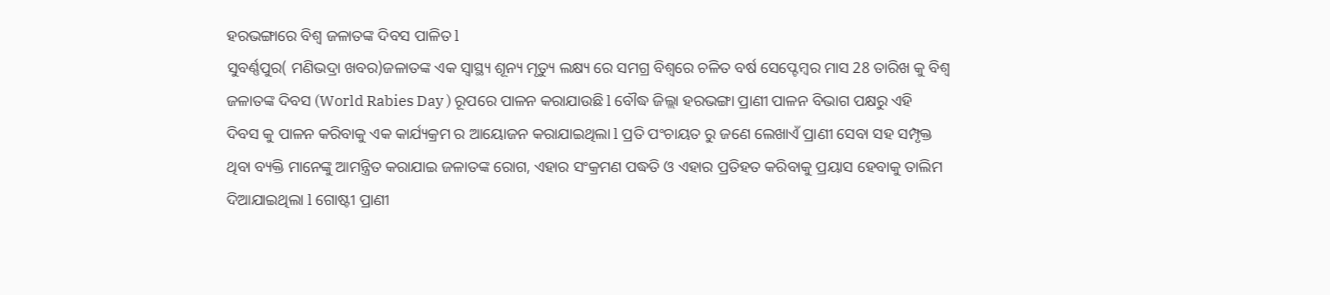ହରଭଙ୍ଗାରେ ବିଶ୍ୱ ଜଳାତଙ୍କ ଦିବସ ପାଳିତ l
ସୁବର୍ଣ୍ଣପୁର( ମଣିଭଦ୍ରା ଖବର)ଜଳାତଙ୍କ ଏକ ସ୍ୱାସ୍ଥ୍ୟ ଶୂନ୍ୟ ମୃତ୍ୟୁ ଲକ୍ଷ୍ୟ ରେ ସମଗ୍ର ବିଶ୍ୱରେ ଚଳିତ ବର୍ଷ ସେପ୍ଟେମ୍ବର ମାସ 28 ତାରିଖ କୁ ବିଶ୍ୱ ଜଳାତଙ୍କ ଦିବସ (World Rabies Day ) ରୂପରେ ପାଳନ କରାଯାଉଛି l ବୌଦ୍ଧ ଜିଲ୍ଲା ହରଭଙ୍ଗା ପ୍ରାଣୀ ପାଳନ ବିଭାଗ ପକ୍ଷରୁ ଏହି ଦିବସ କୁ ପାଳନ କରିବାକୁ ଏକ କାର୍ଯ୍ୟକ୍ରମ ର ଆୟୋଜନ କରାଯାଇଥିଲା l ପ୍ରତି ପଂଚାୟତ ରୁ ଜଣେ ଲେଖାଏଁ ପ୍ରାଣୀ ସେବା ସହ ସମ୍ପୃକ୍ତ ଥିବା ବ୍ୟକ୍ତି ମାନେଙ୍କୁ ଆମନ୍ତ୍ରିତ କରାଯାଇ ଜଳାତଙ୍କ ରୋଗ, ଏହାର ସଂକ୍ରମଣ ପଦ୍ଧତି ଓ ଏହାର ପ୍ରତିହତ କରିବାକୁ ପ୍ରୟାସ ହେବାକୁ ତାଲିମ ଦିଆଯାଇଥିଲା l ଗୋଷ୍ଟୀ ପ୍ରାଣୀ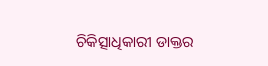ଚିକିତ୍ସାଧିକାରୀ ଡାକ୍ତର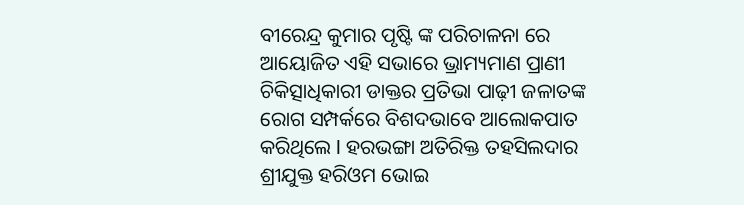ବୀରେନ୍ଦ୍ର କୁମାର ପୃଷ୍ଟି ଙ୍କ ପରିଚାଳନା ରେ ଆୟୋଜିତ ଏହି ସଭାରେ ଭ୍ରାମ୍ୟମାଣ ପ୍ରାଣୀ ଚିକିତ୍ସାଧିକାରୀ ଡାକ୍ତର ପ୍ରତିଭା ପାଢ଼ୀ ଜଳାତଙ୍କ ରୋଗ ସମ୍ପର୍କରେ ବିଶଦଭାବେ ଆଲୋକପାତ କରିଥିଲେ l ହରଭଙ୍ଗା ଅତିରିକ୍ତ ତହସିଲଦାର ଶ୍ରୀଯୁକ୍ତ ହରିଓମ ଭୋଇ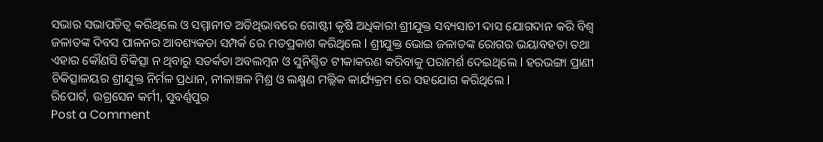ସଭାର ସଭାପତିତ୍ବ କରିଥିଲେ ଓ ସମ୍ମାନୀତ ଅତିଥିଭାବରେ ଗୋଷ୍ଟୀ କୃଷି ଅଧିକାରୀ ଶ୍ରୀଯୁକ୍ତ ସବ୍ୟସାଚୀ ଦାସ ଯୋଗଦାନ କରି ବିଶ୍ୱ ଜଳାତଙ୍କ ଦିବସ ପାଳନର ଆବଶ୍ୟକତା ସମ୍ପର୍କ ରେ ମତପ୍ରକାଶ କରିଥିଲେ l ଶ୍ରୀଯୁକ୍ତ ଭୋଇ ଜଳାତଙ୍କ ରୋଗର ଭୟାବହତା ତଥା ଏହାର କୌଣସି ଚିକିତ୍ସା ନ ଥିବାରୁ ସତର୍କତା ଅବଲମ୍ବନ ଓ ସୁନିଶ୍ଚିତ ଟୀକାକରଣ କରିବାକୁ ପରାମର୍ଶ ଦେଇଥିଲେ l ହରଭଙ୍ଗା ପ୍ରାଣୀ ଚିକିତ୍ସାଳୟର ଶ୍ରୀଯୁକ୍ତ ନିର୍ମଳ ପ୍ରଧାନ, ନୀଳାଞ୍ଚଳ ମିଶ୍ର ଓ ଲକ୍ଷ୍ମଣ ମଲ୍ଲିକ କାର୍ଯ୍ୟକ୍ରମ ରେ ସହଯୋଗ କରିଥିଲେ l
ରିପୋର୍ଟ, ଉଗ୍ରସେନ କର୍ମୀ, ସୁବର୍ଣ୍ଣପୁର
Post a Comment